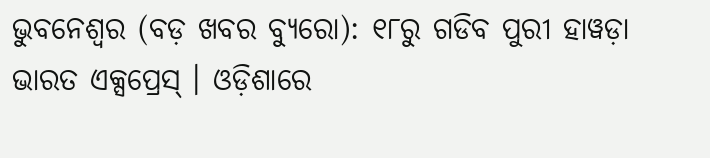ଭୁବନେଶ୍ୱର (ବଡ଼ ଖବର ବ୍ୟୁରୋ): ୧୮ରୁ ଗଡିବ ପୁରୀ ହାୱଡ଼ା ଭାରତ ଏକ୍ସପ୍ରେସ୍ । ଓଡ଼ିଶାରେ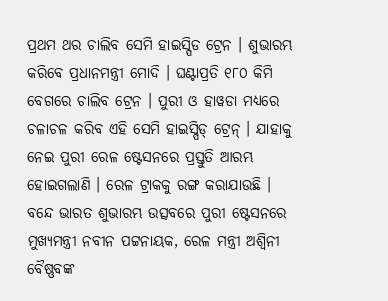ପ୍ରଥମ ଥର ଚାଲିବ ସେମି ହାଇସ୍ପିଡ ଟ୍ରେନ । ଶୁଭାରମ୍ଭ କରିବେ ପ୍ରଧାନମନ୍ତ୍ରୀ ମୋଦି । ଘଣ୍ଟାପ୍ରତି ୧୮୦ କିମି ବେଗରେ ଚାଲିବ ଟ୍ରେନ । ପୁରୀ ଓ ହାୱଡା ମଧ୍ୟରେ ଚଳାଚଳ କରିବ ଏହି ସେମି ହାଇସ୍ପିଡ୍ ଟ୍ରେନ୍ । ଯାହାକୁ ନେଇ ପୁରୀ ରେଳ ଷ୍ଟେସନରେ ପ୍ରସ୍ତୁତି ଆରମ୍ଭ ହୋଇଗଲାଣି । ରେଳ ଟ୍ରାକକୁ ରଙ୍ଗ କରାଯାଉଛି ।
ବନ୍ଦେ ଭାରତ ଶୁଭାରମ୍ଭ ଉତ୍ସବରେ ପୁରୀ ଷ୍ଟେସନରେ ମୁଖ୍ୟମନ୍ତ୍ରୀ ନବୀନ ପଟ୍ଟନାୟକ, ରେଳ ମନ୍ତ୍ରୀ ଅଶ୍ୱିନୀ ବୈଷ୍ଣବଙ୍କ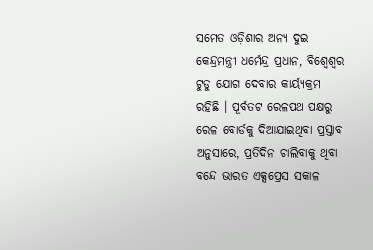ସମେତ ଓଡ଼ିଶାର ଅନ୍ୟ ଦୁଇ କେନ୍ଦ୍ରମନ୍ତ୍ରୀ ଧର୍ମେନ୍ଦ୍ର ପ୍ରଧାନ, ବିଶ୍ୱେଶ୍ୱର ଟୁଡୁ ଯୋଗ ଦେବାର କାର୍ୟ୍ୟକ୍ରମ ରହିଛି । ପୂର୍ବତଟ ରେଳପଥ ପକ୍ଷରୁ ରେଳ ବୋର୍ଡକୁ ଦିଆଯାଇଥିବା ପ୍ରସ୍ତାବ ଅନୁସାରେ, ପ୍ରତିଦିନ ଚାଲିବାକୁ ଥିବା ବନ୍ଦେ ଭାରତ ଏକ୍ସପ୍ରେସ ସକାଳ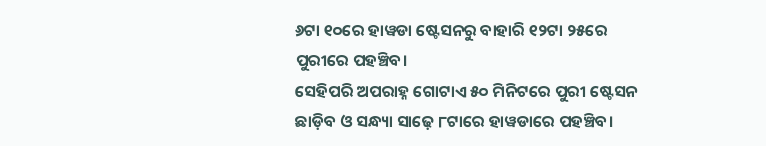୬ଟା ୧୦ରେ ହାୱଡା ଷ୍ଟେସନରୁ ବାହାରି ୧୨ଟା ୨୫ରେ ପୁରୀରେ ପହଞ୍ଚିବ।
ସେହିପରି ଅପରାହ୍ନ ଗୋଟାଏ ୫୦ ମିନିଟରେ ପୁରୀ ଷ୍ଟେସନ ଛାଡ଼ିବ ଓ ସନ୍ଧ୍ୟା ସାଢ଼େ ୮ଟାରେ ହାୱଡାରେ ପହଞ୍ଚିବ।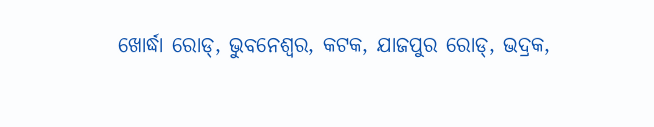ଖୋର୍ଦ୍ଧା ରୋଡ୍, ଭୁବନେଶ୍ୱର, କଟକ, ଯାଜପୁର ରୋଡ୍, ଭଦ୍ରକ,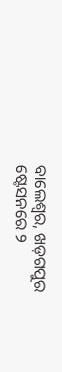ବାଲେଶ୍ୱର, ଖଡ଼ଗପୁର ଷ୍ଟେସନରେ ୨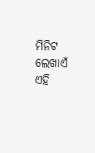ମିନିଟ ଲେଖାଏଁ ଏହି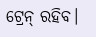ଟ୍ରେନ୍ ରହିବ।